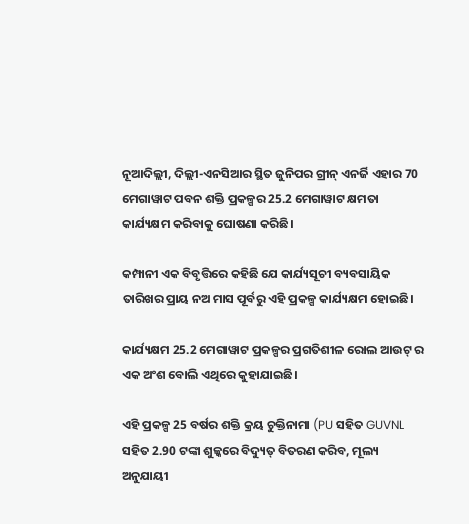ନୂଆଦିଲ୍ଲୀ, ଦିଲ୍ଲୀ-ଏନସିଆର ସ୍ଥିତ ଜୁନିପର ଗ୍ରୀନ୍ ଏନର୍ଜି ଏହାର 70 ମେଗାୱାଟ ପବନ ଶକ୍ତି ପ୍ରକଳ୍ପର 25.2 ମେଗାୱାଟ କ୍ଷମତା କାର୍ଯ୍ୟକ୍ଷମ କରିବାକୁ ଘୋଷଣା କରିଛି।

କମ୍ପାନୀ ଏକ ବିବୃତ୍ତିରେ କହିଛି ଯେ କାର୍ଯ୍ୟସୂଚୀ ବ୍ୟବସାୟିକ ତାରିଖର ପ୍ରାୟ ନଅ ମାସ ପୂର୍ବରୁ ଏହି ପ୍ରକଳ୍ପ କାର୍ଯ୍ୟକ୍ଷମ ହୋଇଛି।

କାର୍ଯ୍ୟକ୍ଷମ 25.2 ମେଗାୱାଟ ପ୍ରକଳ୍ପର ପ୍ରଗତିଶୀଳ ରୋଲ ଆଉଟ୍ ର ଏକ ଅଂଶ ବୋଲି ଏଥିରେ କୁହାଯାଇଛି।

ଏହି ପ୍ରକଳ୍ପ 25 ବର୍ଷର ଶକ୍ତି କ୍ରୟ ଚୁକ୍ତିନାମା (PU ସହିତ GUVNL ସହିତ 2.90 ଟଙ୍କା ଶୁଳ୍କରେ ବିଦ୍ୟୁତ୍ ବିତରଣ କରିବ, ମୂଲ୍ୟ ଅନୁଯାୟୀ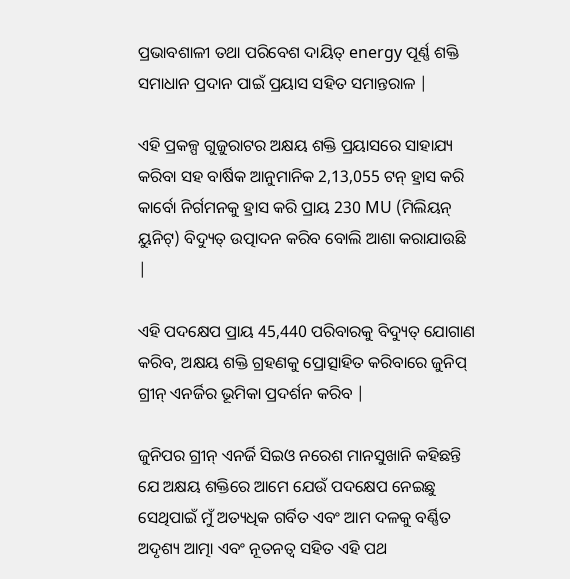ପ୍ରଭାବଶାଳୀ ତଥା ପରିବେଶ ଦାୟିତ୍ energy ପୂର୍ଣ୍ଣ ଶକ୍ତି ସମାଧାନ ପ୍ରଦାନ ପାଇଁ ପ୍ରୟାସ ସହିତ ସମାନ୍ତରାଳ |

ଏହି ପ୍ରକଳ୍ପ ଗୁଜୁରାଟର ଅକ୍ଷୟ ଶକ୍ତି ପ୍ରୟାସରେ ସାହାଯ୍ୟ କରିବା ସହ ବାର୍ଷିକ ଆନୁମାନିକ 2,13,055 ଟନ୍ ହ୍ରାସ କରି କାର୍ବୋ ନିର୍ଗମନକୁ ହ୍ରାସ କରି ପ୍ରାୟ 230 MU (ମିଲିୟନ୍ ୟୁନିଟ୍) ବିଦ୍ୟୁତ୍ ଉତ୍ପାଦନ କରିବ ବୋଲି ଆଶା କରାଯାଉଛି |

ଏହି ପଦକ୍ଷେପ ପ୍ରାୟ 45,440 ପରିବାରକୁ ବିଦ୍ୟୁତ୍ ଯୋଗାଣ କରିବ, ଅକ୍ଷୟ ଶକ୍ତି ଗ୍ରହଣକୁ ପ୍ରୋତ୍ସାହିତ କରିବାରେ ଜୁନିପ୍ ଗ୍ରୀନ୍ ଏନର୍ଜିର ଭୂମିକା ପ୍ରଦର୍ଶନ କରିବ |

ଜୁନିପର ଗ୍ରୀନ୍ ଏନର୍ଜି ସିଇଓ ନରେଶ ମାନସୁଖାନି କହିଛନ୍ତି ଯେ ଅକ୍ଷୟ ଶକ୍ତିରେ ଆମେ ଯେଉଁ ପଦକ୍ଷେପ ନେଇଛୁ ସେଥିପାଇଁ ମୁଁ ଅତ୍ୟଧିକ ଗର୍ବିତ ଏବଂ ଆମ ଦଳକୁ ବର୍ଣ୍ଣିତ ଅଦୃଶ୍ୟ ଆତ୍ମା ଏବଂ ନୂତନତ୍ୱ ସହିତ ଏହି ପଥ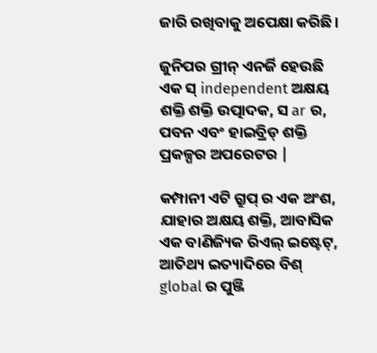ଜାରି ରଖିବାକୁ ଅପେକ୍ଷା କରିଛି।

ଜୁନିପର ଗ୍ରୀନ୍ ଏନର୍ଜି ହେଉଛି ଏକ ସ୍ independent ଅକ୍ଷୟ ଶକ୍ତି ଶକ୍ତି ଉତ୍ପାଦକ, ସ ar ର, ପବନ ଏବଂ ହାଇବ୍ରିଡ୍ ଶକ୍ତି ପ୍ରକଳ୍ପର ଅପରେଟର |

କମ୍ପାନୀ ଏଟି ଗ୍ରୁପ୍ ର ଏକ ଅଂଶ, ଯାହାର ଅକ୍ଷୟ ଶକ୍ତି, ଆବାସିକ ଏକ ବାଣିଜ୍ୟିକ ରିଏଲ୍ ଇଷ୍ଟେଟ୍, ଆତିଥ୍ୟ ଇତ୍ୟାଦିରେ ବିଶ୍ global ର ପୁଞ୍ଜି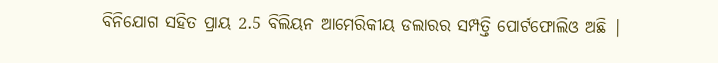ବିନିଯୋଗ ସହିତ ପ୍ରାୟ 2.5 ବିଲିୟନ ଆମେରିକୀୟ ଡଲାରର ସମ୍ପତ୍ତି ପୋର୍ଟଫୋଲିଓ ଅଛି |